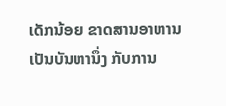ເດັກນ້ອຍ ຂາດສານອາຫານ ເປັນບັນຫານຶ່ງ ກັບການ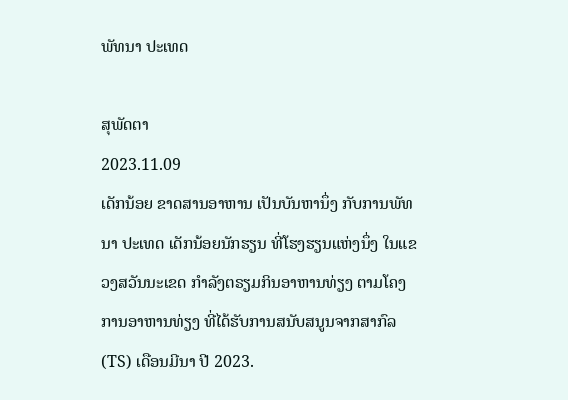ພັທນາ ປະເທດ

ສຸພັດຕາ
2023.11.09
ເດັກນ້ອຍ ຂາດສານອາຫານ ເປັນບັນຫານຶ່ງ ກັບການພັທນາ ປະເທດ ເດັກນ້ອຍນັກຮຽນ ທີ່ໂຮງຮຽນແຫ່ງນຶ່ງ ໃນແຂວງສວັນນະເຂດ ກຳລັງຕຣຽມກິນອາຫານທ່ຽງ ຕາມໂຄງການອາຫານທ່ຽງ ທີ່ໄດ້ຮັບການສນັບສນູນຈາກສາກົລ (TS) ເດືອນມີນາ ປີ 2023.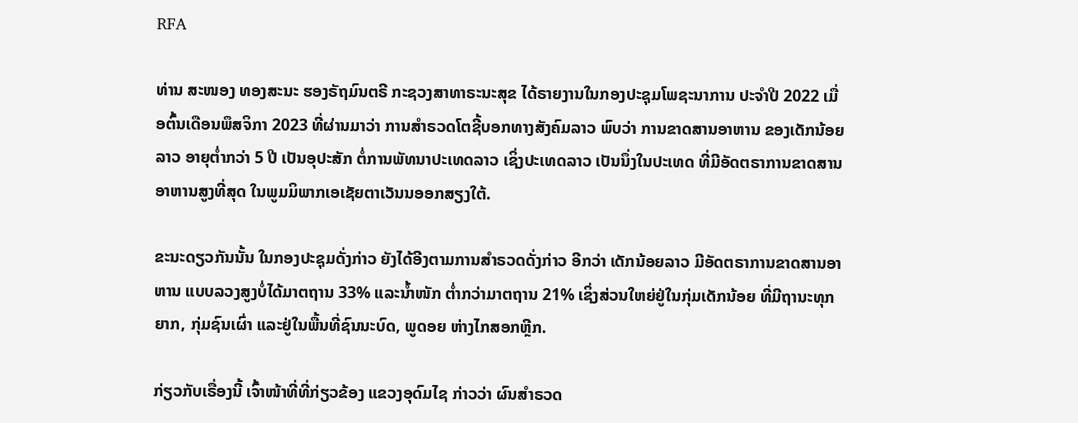RFA

ທ່ານ ສະໜອງ ທອງສະນະ ຮອງຣັຖມົນຕຣີ ກະຊວງສາທາຣະນະສຸຂ ໄດ້ຣາຍງານໃນກອງປະຊຸມໂພຊະນາການ ປະຈໍາປີ 2022 ເມື່ອຕົ້ນເດືອນພຶສຈິກາ 2023 ທີ່ຜ່ານມາວ່າ ການສໍາຣວດໂຕຊີ້ບອກທາງສັງຄົມລາວ ພົບວ່າ ການຂາດສານອາຫານ ຂອງເດັກນ້ອຍລາວ ອາຍຸຕໍ່າກວ່າ 5 ປີ ເປັນອຸປະສັກ ຕໍ່ການພັທນາປະເທດລາວ ເຊິ່ງປະເທດລາວ ເປັນນຶ່ງໃນປະເທດ ທີ່ມີອັດຕຣາການຂາດສານອາຫານສູງທີ່ສຸດ ໃນພູມມິພາກເອເຊັຍຕາເວັນນອອກສຽງໃຕ້.

ຂະນະດຽວກັນນັ້ນ ໃນກອງປະຊຸມດັ່ງກ່າວ ຍັງໄດ້ອີງຕາມການສໍາຣວດດັ່ງກ່າວ ອີກວ່າ ເດັກນ້ອຍລາວ ມີອັດຕຣາການຂາດສານອາຫານ ແບບລວງສູງບໍ່ໄດ້ມາຕຖານ 33% ແລະນໍ້າໜັກ ຕໍ່າກວ່າມາຕຖານ 21% ເຊິ່ງສ່ວນໃຫຍ່ຢູ່ໃນກຸ່ມເດັກນ້ອຍ ທີ່ມີຖານະທຸກຍາກ, ກຸ່ມຊົນເຜົ່າ ແລະຢູ່ໃນພື້ນທີ່ຊົນນະບົດ, ພູດອຍ ຫ່າງໄກສອກຫຼີກ.

ກ່ຽວກັບເຣື່ອງນີ້ ເຈົ້າໜ້າທີ່ທີ່ກ່ຽວຂ້ອງ ແຂວງອຸດົມໄຊ ກ່າວວ່າ ຜົນສໍາຣວດ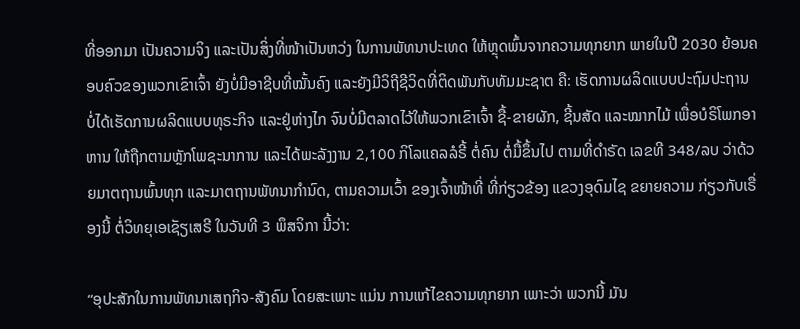ທີ່ອອກມາ ເປັນຄວາມຈິງ ແລະເປັນສິ່ງທີ່ໜ້າເປັນຫວ່ງ ໃນການພັທນາປະເທດ ໃຫ້ຫຼຸດພົ້ນຈາກຄວາມທຸກຍາກ ພາຍໃນປີ 2030 ຍ້ອນຄອບຄົວຂອງພວກເຂົາເຈົ້າ ຍັງບໍ່ມີອາຊີບທີ່ໝັ້ນຄົງ ແລະຍັງມີວິຖີຊີວິດທີ່ຕິດພັນກັບທັມມະຊາຕ ຄື: ເຮັດການຜລິດແບບປະຖົມປະຖານ ບໍ່ໄດ້ເຮັດການຜລິດແບບທຸຣະກິຈ ແລະຢູ່ຫ່າງໄກ ຈົນບໍ່ມີຕລາດໄວ້ໃຫ້ພວກເຂົາເຈົ້າ ຊື້-ຂາຍຜັກ, ຊີ້ນສັດ ແລະໝາກໄມ້ ເພື່ອບໍຣິໂພກອາຫານ ໃຫ້ຖືກຕາມຫຼັກໂພຊະນາການ ແລະໄດ້ພະລັງງານ 2,100 ກິໂລແຄລລໍຣີ້ ຕໍ່ຄົນ ຕໍ່ມື້ຂຶ້ນໄປ ຕາມທີ່ດໍາຣັດ ເລຂທີ 348/ລບ ວ່າດ້ວຍມາຕຖານພົ້ນທຸກ ແລະມາຕຖານພັທນາກໍານົດ, ຕາມຄວາມເວົ້າ ຂອງເຈົ້າໜ້າທີ່ ທີ່ກ່ຽວຂ້ອງ ແຂວງອຸດົມໄຊ ຂຍາຍຄວາມ ກ່ຽວກັບເຣື່ອງນີ້ ຕໍ່ວິທຍຸເອເຊັຽເສຣີ ໃນວັນທີ 3 ພຶສຈິກາ ນີ້ວ່າ:

“ອຸປະສັກໃນການພັທນາເສຖກິຈ-ສັງຄົມ ໂດຍສະເພາະ ແມ່ນ ການແກ້ໄຂຄວາມທຸກຍາກ ເພາະວ່າ ພວກນີ້ ມັນ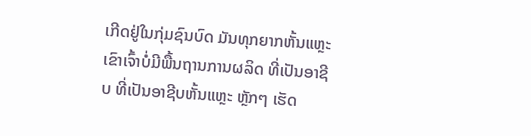ເກີດຢູ່ໃນກຸ່ມຊົນບົດ ມັນທຸກຍາກຫັ້ນແຫຼະ ເຂົາເຈົ້າບໍ່ມີພື້ນຖານການຜລິດ ທີ່ເປັນອາຊີບ ທີ່ເປັນອາຊີບຫັ້ນແຫຼະ ຫຼັກໆ ເຮັດ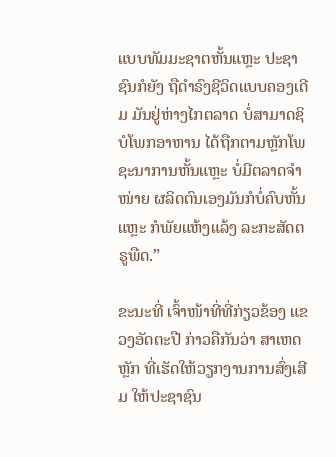ແບບທັມມະຊາຕຫັ້ນແຫຼະ ປະຊາຊົນກໍຍັງ ຖືດໍາຣົງຊີວິດແບບຄອງເດີມ ມັນຢູ່ຫ່າງໄກຕລາດ ບໍ່ສາມາດຊິບໍໂພກອາຫານ ໄດ້ຖືກຕາມຫຼັກໂພຊະນາການຫັ້ນແຫຼະ ບໍ່ມີຕລາດຈໍາໜ່າຍ ຜລິດຕົນເອງມັນກໍບໍ່ຄົບຫັ້ນແຫຼະ ກໍພັຍແຫ້ງແລ້ງ ລະກະສັດຕຣູພືດ.”

ຂະນະທີ່ ເຈົ້າໜ້າທີ່ທີ່ກ່ຽວຂ້ອງ ແຂວງອັດຕະປື ກ່າວຄືກັນວ່າ ສາເຫດຫຼັກ ທີ່ເຮັດໃຫ້ວຽກງານການສົ່ງເສີມ ໃຫ້ປະຊາຊົນ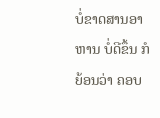ບໍ່ຂາດສານອາຫານ ບໍ່ດີຂຶ້ນ ກໍຍ້ອນວ່າ ຄອບ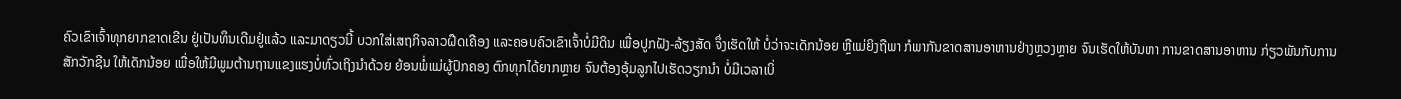ຄົວເຂົາເຈົ້າທຸກຍາກຂາດເຂີນ ຢູ່ເປັນທຶນເດີມຢູ່ແລ້ວ ແລະມາດຽວນີ້ ບວກໃສ່ເສຖກິຈລາວຝືດເຄືອງ ແລະຄອບຄົວເຂົາເຈົ້າບໍ່ມີດິນ ເພື່ອປູກຝັງ-ລ້ຽງສັດ ຈຶ່ງເຮັດໃຫ້ ບໍ່ວ່າຈະເດັກນ້ອຍ ຫຼືແມ່ຍິງຖືພາ ກໍພາກັນຂາດສານອາຫານຢ່າງຫຼວງຫຼາຍ ຈົນເຮັດໃຫ້ບັນຫາ ການຂາດສານອາຫານ ກ່ຽວພັນກັບການສັກວັກຊີນ ໃຫ້ເດັກນ້ອຍ ເພື່ອໃຫ້ມີພູມຕ້ານຖານແຂງແຮງບໍ່ທົ່ວເຖິງນໍາດ້ວຍ ຍ້ອນພໍ່ແມ່ຜູ້ປົກຄອງ ຕົກທຸກໄດ້ຍາກຫຼາຍ ຈົນຕ້ອງອຸ້ມລູກໄປເຮັດວຽກນໍາ ບໍ່ມີເວລາເບິ່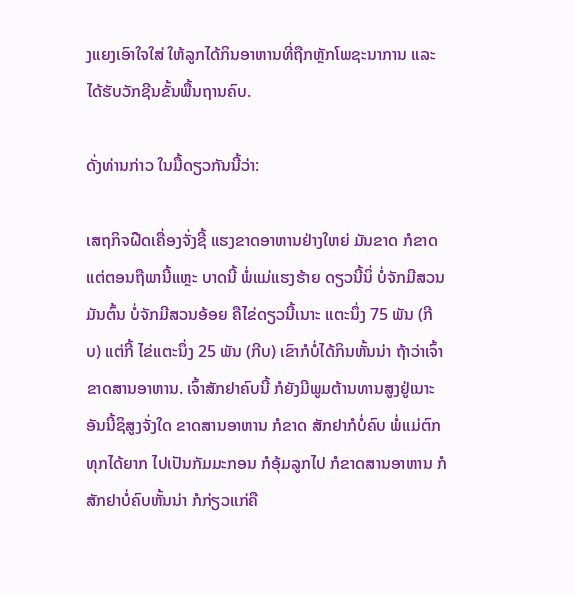ງແຍງເອົາໃຈໃສ່ ໃຫ້ລູກໄດ້ກິນອາຫານທີ່ຖືກຫຼັກໂພຊະນາການ ແລະໄດ້ຮັບວັກຊີນຂັ້ນພື້ນຖານຄົບ.

ດັ່ງທ່ານກ່າວ ໃນມື້ດຽວກັນນີ້ວ່າ:

ເສຖກິຈຝືດເຄື່ອງຈັ່ງຊີ້ ແຮງຂາດອາຫານຢ່າງໃຫຍ່ ມັນຂາດ ກໍຂາດແຕ່ຕອນຖືພານີ້ແຫຼະ ບາດນີ້ ພໍ່ແມ່ແຮງຮ້າຍ ດຽວນີ້ນິ່ ບໍ່ຈັກມີສວນມັນຕົ້ນ ບໍ່ຈັກມີສວນອ້ອຍ ຄືໄຂ່ດຽວນີ້ເນາະ ແຕະນຶ່ງ 75 ພັນ (ກີບ) ແຕ່ກີ້ ໄຂ່ແຕະນຶ່ງ 25 ພັນ (ກີບ) ເຂົາກໍບໍ່ໄດ້ກິນຫັ້ນນ່າ ຖ້າວ່າເຈົ້າຂາດສານອາຫານ. ເຈົ້າສັກຢາຄົບນີ້ ກໍຍັງມີພູມຕ້ານທານສູງຢູ່ເນາະ ອັນນີ້ຊິສູງຈັ່ງໃດ ຂາດສານອາຫານ ກໍຂາດ ສັກຢາກໍບໍ່ຄົບ ພໍ່ແມ່ຕົກທຸກໄດ້ຍາກ ໄປເປັນກັມມະກອນ ກໍອຸ້ມລູກໄປ ກໍຂາດສານອາຫານ ກໍສັກຢາບໍ່ຄົບຫັ້ນນ່າ ກໍກ່ຽວແກ່ຄື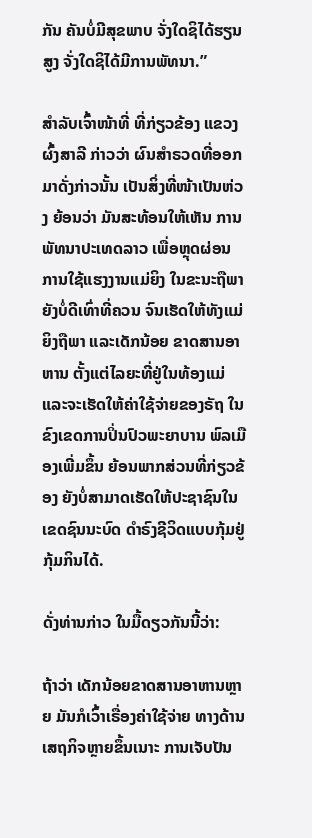ກັນ ຄັນບໍ່ມີສຸຂພາບ ຈັ່ງໃດຊິໄດ້ຮຽນສູງ ຈັ່ງໃດຊິໄດ້ມີການພັທນາ.”

ສໍາລັບເຈົ້າໜ້າທີ່ ທີ່ກ່ຽວຂ້ອງ ແຂວງຜົ້ງສາລີ ກ່າວວ່າ ຜົນສໍາຣວດທີ່ອອກມາດັ່ງກ່າວນັ້ນ ເປັນສິ່ງທີ່ໜ້າເປັນຫ່ວງ ຍ້ອນວ່າ ມັນສະທ້ອນໃຫ້ເຫັນ ການພັທນາປະເທດລາວ ເພື່ອຫຼຸດຜ່ອນການໃຊ້ແຮງງານແມ່ຍິງ ໃນຂະນະຖືພາ ຍັງບໍ່ດີເທົ່າທີ່ຄວນ ຈົນເຮັດໃຫ້ທັງແມ່ຍິງຖືພາ ແລະເດັກນ້ອຍ ຂາດສານອາຫານ ຕັ້ງແຕ່ໄລຍະທີ່ຢູ່ໃນທ້ອງແມ່ ແລະຈະເຮັດໃຫ້ຄ່າໃຊ້ຈ່າຍຂອງຣັຖ ໃນຂົງເຂດການປິ່ນປົວພະຍາບານ ພົລເມືອງເພີ່ມຂຶ້ນ ຍ້ອນພາກສ່ວນທີ່ກ່ຽວຂ້ອງ ຍັງບໍ່ສາມາດເຮັດໃຫ້ປະຊາຊົນໃນເຂດຊົນນະບົດ ດໍາຣົງຊີວິດແບບກຸ້ມຢູ່ກຸ້ມກິນໄດ້.

ດັ່ງທ່ານກ່າວ ໃນມື້ດຽວກັນນີ້ວ່າ:

ຖ້າວ່າ ເດັກນ້ອຍຂາດສານອາຫານຫຼາຍ ມັນກໍເວົ້າເຣື່ອງຄ່າໃຊ້ຈ່າຍ ທາງດ້ານເສຖກິຈຫຼາຍຂຶ້ນເນາະ ການເຈັບປັນ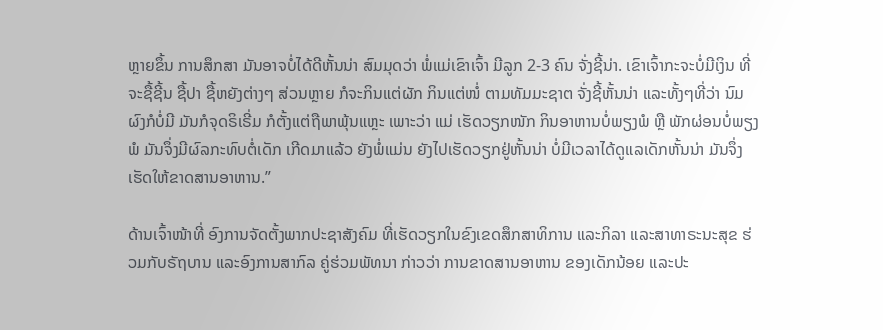ຫຼາຍຂຶ້ນ ການສຶກສາ ມັນອາຈບໍ່ໄດ້ດີຫັ້ນນ່າ ສົມມຸດວ່າ ພໍ່ແມ່ເຂົາເຈົ້າ ມີລູກ 2-3 ຄົນ ຈັ່ງຊີ້ນ່າ. ເຂົາເຈົ້າກະຈະບໍ່ມີເງິນ ທີ່ຈະຊື້ຊີ້ນ ຊື້ປາ ຊື້ຫຍັງຕ່າງໆ ສ່ວນຫຼາຍ ກໍຈະກິນແຕ່ຜັກ ກິນແຕ່ໜໍ່ ຕາມທັມມະຊາຕ ຈັ່ງຊີ້ຫັ້ນນ່າ ແລະທັ້ງໆທີ່ວ່າ ນົມຜົງກໍບໍ່ມີ ມັນກໍຈຸດຣິເຣີ່ມ ກໍຕັ້ງແຕ່ຖືພາພຸ້ນແຫຼະ ເພາະວ່າ ແມ່ ເຮັດວຽກໜັກ ກິນອາຫານບໍ່ພຽງພໍ ຫຼື ພັກຜ່ອນບໍ່ພຽງພໍ ມັນຈຶ່ງມີຜົລກະທົບຕໍ່ເດັກ ເກີດມາແລ້ວ ຍັງພໍ່ແມ່ນ ຍັງໄປເຮັດວຽກຢູ່ຫັ້ນນ່າ ບໍ່ມີເວລາໄດ້ດູແລເດັກຫັ້ນນ່າ ມັນຈຶ່ງເຮັດໃຫ້ຂາດສານອາຫານ.”

ດ້ານເຈົ້າໜ້າທີ່ ອົງການຈັດຕັ້ງພາກປະຊາສັງຄົມ ທີ່ເຮັດວຽກໃນຂົງເຂດສຶກສາທິການ ແລະກິລາ ແລະສາທາຣະນະສຸຂ ຮ່ວມກັບຣັຖບານ ແລະອົງການສາກົລ ຄູ່ຮ່ວມພັທນາ ກ່າວວ່າ ການຂາດສານອາຫານ ຂອງເດັກນ້ອຍ ແລະປະ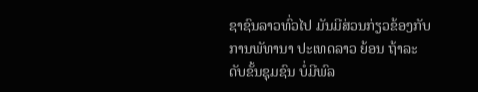ຊາຊົນລາວທົ່ວໄປ ມັນມີສ່ວນກ່ຽວຂ້ອງກັບການພັທານາ ປະເທດລາວ ຍ້ອນ ຖ້າລະດັບຂັ້ນຊຸມຊົນ ບໍ່ມີພົລ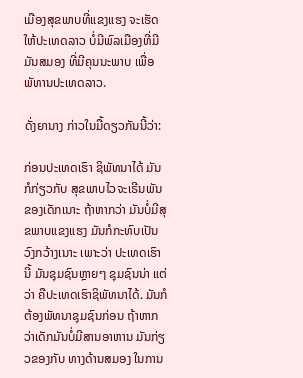ເມືອງສຸຂພາບທີ່ແຂງແຮງ ຈະເຮັດໃຫ້ປະເທດລາວ ບໍ່ມີພົລເມືອງທີ່ມີມັນສມອງ ທີ່ມີຄຸນນະພາບ ເພື່ອພັທານປະເທດລາວ.

ດັ່ງຍານາງ ກ່າວໃນມື້ດຽວກັນນີ້ວ່າ:

ກ່ອນປະເທດເຮົາ ຊິພັທນາໄດ້ ມັນກໍກ່ຽວກັບ ສຸຂພາບໄວຈະເຣີນພັນ ຂອງເດັກເນາະ ຖ້າຫາກວ່າ ມັນບໍ່ມີສຸຂພາບແຂງແຮງ ມັນກໍກະທົບເປັນວົງກວ້າງເນາະ ເພາະວ່າ ປະເທດເຮົານີ້ ມັນຊຸມຊົນຫຼາຍໆ ຊຸມຊົນນ່າ ແຕ່ວ່າ ຄືປະເທດເຮົາຊິພັທນາໄດ້. ມັນກໍຕ້ອງພັທນາຊຸມຊົນກ່ອນ ຖ້າຫາກວ່າເດັກມັນບໍ່ມີສານອາຫານ ມັນກ່ຽວຂອງກັບ ທາງດ້ານສມອງ ໃນການ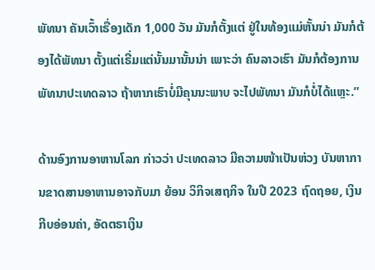ພັທນາ ຄັນເວົ້າເຣື່ອງເດັກ 1,000 ວັນ ມັນກໍຕັ້ງແຕ່ ຢູ່ໃນທ້ອງແມ່ຫັ້ນນ່າ ມັນກໍຕ້ອງໄດ້ພັທນາ ຕັ້ງແຕ່ເຣີ່ມແຕ່ນັ້ນມານັ້ນນ່າ ເພາະວ່າ ຄົນລາວເຮົາ ມັນກໍຕ້ອງການພັທນາປະເທດລາວ ຖ້າຫາກເຮົາບໍ່ມີຄຸນນະພາບ ຈະໄປພັທນາ ມັນກໍບໍ່ໄດ້ແຫຼະ.”

ດ້ານອົງການອາຫານໂລກ ກ່າວວ່າ ປະເທດລາວ ມີຄວາມໜ້າເປັນຫ່ວງ ບັນຫາການຂາດສານອາຫານອາຈກັບມາ ຍ້ອນ ວິກິຈເສຖກິຈ ໃນປີ 2023 ຖົດຖອຍ, ເງິນກີບອ່ອນຄ່າ, ອັດຕຣາເງິນ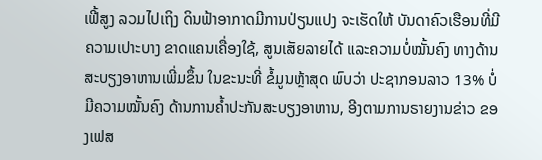ເຟີ້ສູງ ລວມໄປເຖິງ ດິນຟ້າອາກາດມີການປ່ຽນແປງ ຈະເຮັດໃຫ້ ບັນດາຄົວເຮືອນທີ່ມີຄວາມເປາະບາງ ຂາດແຄນເຄື່ອງໃຊ້, ສູນເສັຍລາຍໄດ້ ແລະຄວາມບໍ່ໝັ້ນຄົງ ທາງດ້ານສະບຽງອາຫານເພີ່ມຂຶ້ນ ໃນຂະນະທີ່ ຂໍ້ມູນຫຼ້າສຸດ ພົບວ່າ ປະຊາກອນລາວ 13% ບໍ່ມີຄວາມໝັ້ນຄົງ ດ້ານການຄໍ້າປະກັນສະບຽງອາຫານ, ອີງຕາມການຣາຍງານຂ່າວ ຂອງເຟສ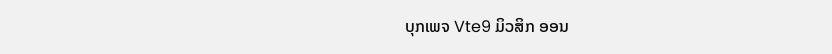ບຸກເພຈ Vte9 ມິວສິກ ອອນ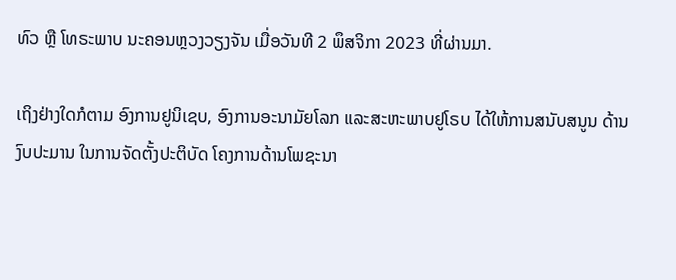ທົວ ຫຼື ໂທຣະພາບ ນະຄອນຫຼວງວຽງຈັນ ເມື່ອວັນທີ 2 ພຶສຈິກາ 2023 ທີ່ຜ່ານມາ.

ເຖິງຢ່າງໃດກໍຕາມ ອົງການຢູນິເຊບ, ອົງການອະນາມັຍໂລກ ແລະສະຫະພາບຢູໂຣບ ໄດ້ໃຫ້ການສນັບສນູນ ດ້ານງົບປະມານ ໃນການຈັດຕັ້ງປະຕິບັດ ໂຄງການດ້ານໂພຊະນາ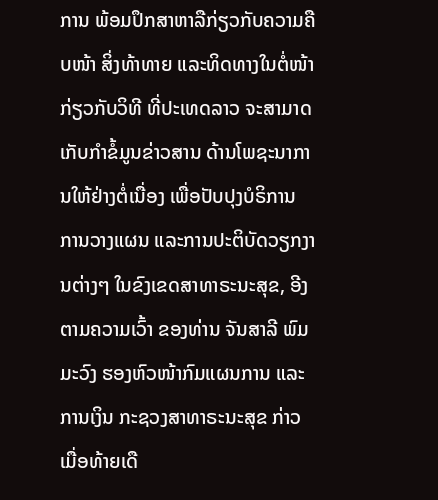ການ ພ້ອມປຶກສາຫາລືກ່ຽວກັບຄວາມຄືບໜ້າ ສິ່ງທ້າທາຍ ແລະທິດທາງໃນຕໍ່ໜ້າ ກ່ຽວກັບວິທີ ທີ່ປະເທດລາວ ຈະສາມາດເກັບກໍາຂໍ້ມູນຂ່າວສານ ດ້ານໂພຊະນາການໃຫ້ຢ່າງຕໍ່ເນື່ອງ ເພື່ອປັບປຸງບໍຣິການ ການວາງແຜນ ແລະການປະຕິບັດວຽກງານຕ່າງໆ ໃນຂົງເຂດສາທາຣະນະສຸຂ, ອີງຕາມຄວາມເວົ້າ ຂອງທ່ານ ຈັນສາລີ ພົມມະວົງ ຮອງຫົວໜ້າກົມແຜນການ ແລະການເງິນ ກະຊວງສາທາຣະນະສຸຂ ກ່າວເມື່ອທ້າຍເດື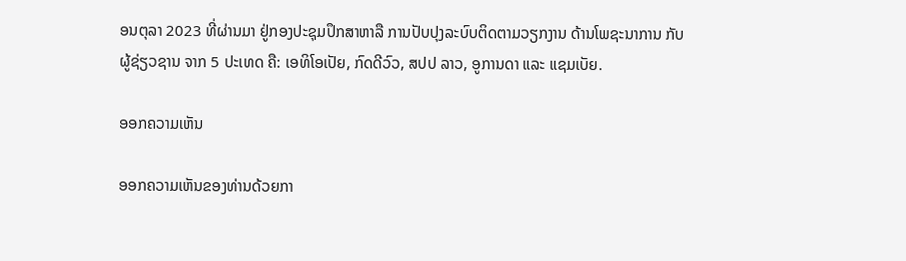ອນຕຸລາ 2023 ທີ່ຜ່ານມາ ຢູ່ກອງປະຊຸມປຶກສາຫາລື ການປັບປຸງລະບົບຕິດຕາມວຽກງານ ດ້ານໂພຊະນາການ ກັບຜູ້ຊ່ຽວຊານ ຈາກ 5 ປະເທດ ຄື: ເອທິໂອເປັຍ, ກົດດີວົວ, ສປປ ລາວ, ອູການດາ ແລະ ແຊມເບັຍ.

ອອກຄວາມເຫັນ

ອອກຄວາມເຫັນຂອງທ່ານດ້ວຍກາ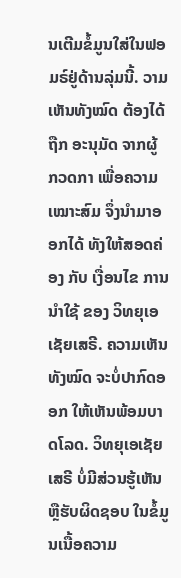ນເຕີມຂໍ້ມູນໃສ່ໃນຟອມຣ໌ຢູ່ດ້ານລຸ່ມນີ້. ວາມເຫັນທັງໝົດ ຕ້ອງໄດ້ຖືກ ອະນຸມັດ ຈາກຜູ້ ກວດກາ ເພື່ອຄວາມເໝາະສົມ ຈຶ່ງນໍາມາອອກໄດ້ ທັງໃຫ້ສອດຄ່ອງ ກັບ ເງື່ອນໄຂ ການນຳໃຊ້ ຂອງ ວິທຍຸເອເຊັຍເສຣີ. ຄວາມເຫັນທັງໝົດ ຈະບໍ່ປາກົດອອກ ໃຫ້ເຫັນພ້ອມບາດໂລດ. ວິທຍຸເອເຊັຍເສຣີ ບໍ່ມີສ່ວນຮູ້ເຫັນ ຫຼືຮັບຜິດຊອບ ໃນຂໍ້ມູນເນື້ອຄວາມ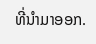ທີ່ນໍາມາອອກ.